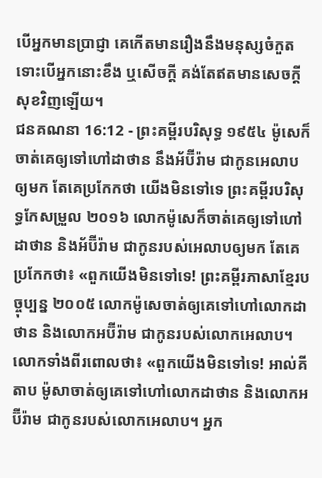បើអ្នកមានប្រាជ្ញា គេកើតមានរឿងនឹងមនុស្សចំកួត ទោះបើអ្នកនោះខឹង ឬសើចក្តី គង់តែឥតមានសេចក្ដីសុខវិញឡើយ។
ជនគណនា 16:12 - ព្រះគម្ពីរបរិសុទ្ធ ១៩៥៤ ម៉ូសេក៏ចាត់គេឲ្យទៅហៅដាថាន នឹងអ័ប៊ីរ៉ាម ជាកូនអេលាបឲ្យមក តែគេប្រកែកថា យើងមិនទៅទេ ព្រះគម្ពីរបរិសុទ្ធកែសម្រួល ២០១៦ លោកម៉ូសេក៏ចាត់គេឲ្យទៅហៅដាថាន និងអ័ប៊ីរ៉ាម ជាកូនរបស់អេលាបឲ្យមក តែគេប្រកែកថា៖ «ពួកយើងមិនទៅទេ! ព្រះគម្ពីរភាសាខ្មែរបច្ចុប្បន្ន ២០០៥ លោកម៉ូសេចាត់ឲ្យគេទៅហៅលោកដាថាន និងលោកអប៊ីរ៉ាម ជាកូនរបស់លោកអេលាប។ លោកទាំងពីរពោលថា៖ «ពួកយើងមិនទៅទេ! អាល់គីតាប ម៉ូសាចាត់ឲ្យគេទៅហៅលោកដាថាន និងលោកអប៊ីរ៉ាម ជាកូនរបស់លោកអេលាប។ អ្នក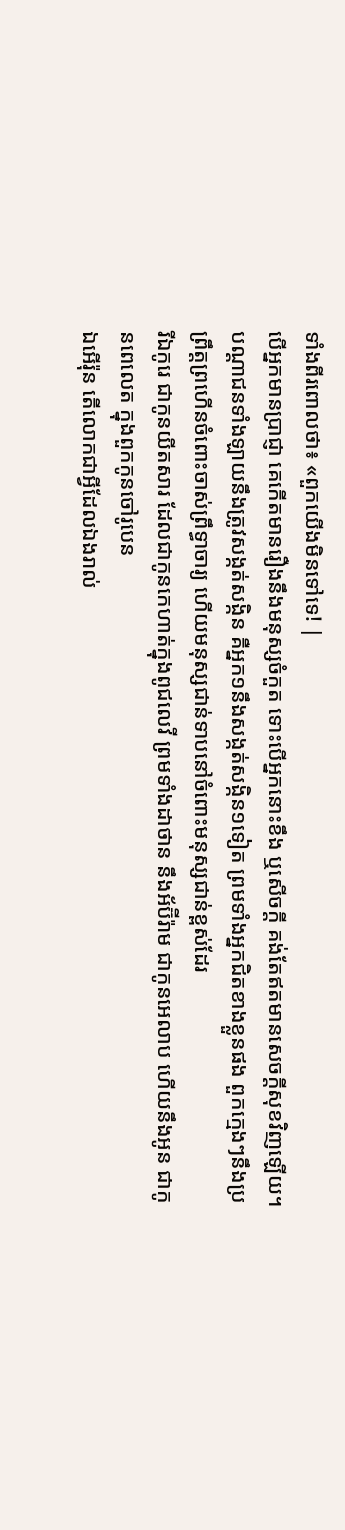ទាំងពីរពោលថា៖ «ពួកយើងមិនទៅទេ! |
បើអ្នកមានប្រាជ្ញា គេកើតមានរឿងនឹងមនុស្សចំកួត ទោះបើអ្នកនោះខឹង ឬសើចក្តី គង់តែឥតមានសេចក្ដីសុខវិញឡើយ។
បណ្តាជនទាំងឡាយនឹងត្រូវសង្កត់សង្កិន គឺអ្នក១នឹងសង្កត់សង្កិន១ទៀត ព្រមទាំងអ្នកជិតខាងខ្លួនផង ពួកក្មេងៗនឹងប្រព្រឹត្តព្រហើនចំពោះចាស់ព្រឹទ្ធាចារ្យ ហើយមនុស្សជាន់ទាបនៅចំពោះមនុស្សជាន់ខ្ពស់ដែរ
រីឯកូរេ ជាកូនយីតសារ ដែលជាកូនកេហាត់ក្នុងពូជលេវី ព្រមទាំងដាថាន នឹងអ័ប៊ីរ៉ាម ជាកូនអេលាប ហើយនឹងអូន ជាកូនពេលេត ក្នុងពួកកូនចៅរូបេន
ឯអើរ៉ុន តើលោកជាអ្វីដែលឯងរាល់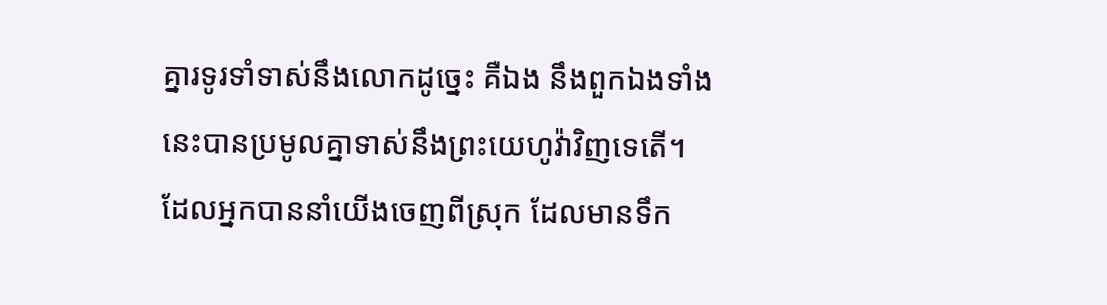គ្នារទូរទាំទាស់នឹងលោកដូច្នេះ គឺឯង នឹងពួកឯងទាំងនេះបានប្រមូលគ្នាទាស់នឹងព្រះយេហូវ៉ាវិញទេតើ។
ដែលអ្នកបាននាំយើងចេញពីស្រុក ដែលមានទឹក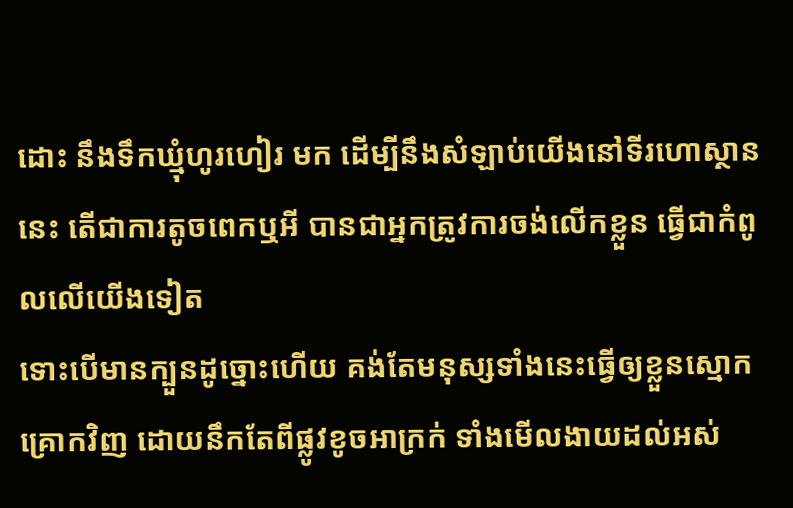ដោះ នឹងទឹកឃ្មុំហូរហៀរ មក ដើម្បីនឹងសំឡាប់យើងនៅទីរហោស្ថាននេះ តើជាការតូចពេកឬអី បានជាអ្នកត្រូវការចង់លើកខ្លួន ធ្វើជាកំពូលលើយើងទៀត
ទោះបើមានក្បួនដូច្នោះហើយ គង់តែមនុស្សទាំងនេះធ្វើឲ្យខ្លួនស្មោកគ្រោកវិញ ដោយនឹកតែពីផ្លូវខូចអាក្រក់ ទាំងមើលងាយដល់អស់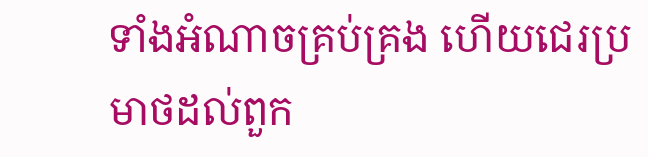ទាំងអំណាចគ្រប់គ្រង ហើយជេរប្រមាថដល់ពួក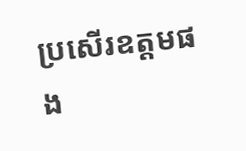ប្រសើរឧត្តមផង